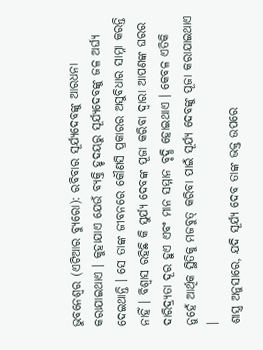ଭୁବନେଶ୍ୱର (ଏଟିଆର ବ୍ୟୁରୋ): ରବିବାର ସୂର୍ଯ୍ୟଦେବଙ୍କୁ ଆରଧନା କରାଯାଇଥାଏ । କୁହାଯାଏ ଯେଉଁ ବ୍ୟକ୍ତି ହୃଦୟରୁ ସୂର୍ଯ୍ୟଦେବଙ୍କୁ ଜଳ ଅର୍ଘ୍ୟ ଦେଇଥାନ୍ତି । ସେ ତାଙ୍କ ଜୀବନରେ କୌଣସି ପ୍ରକାରର ଅସୁବିଧାର ସାମ୍ନା କରନ୍ତି ନାହିଁ । ବିଶ୍ୱାସ ରହିଛି କି ସୁର୍ଯ୍ୟ ଦେବଙ୍କ ପୂଜା କରିବା ଦ୍ୱାରା ଆପଣଙ୍କ ଘରର ଦାରିଦ୍ର୍ୟତା ଦୂର ହୁଏ ଏବଂ ମାନ ସମ୍ମାନ ବୃଦ୍ଧି ହୋଇଥାଏ । କେବଳ ଏତିକି ନୁହେଁ ଆର୍ଥିକ ସ୍ଥିତିକୁ ମଜବୁତ୍ କରିବା ପାଇଁ ସୂର୍ଯ୍ୟ ଦେବଙ୍କୁ ପୂଜା କରାଯାଇଥାଏ ।
ଶାସ୍ତ୍ର ଅନୁସାରେ, ଯଦି ସୂର୍ଯ୍ୟ ଦେବ ତାଙ୍କ ଭକ୍ତ ଉପରେ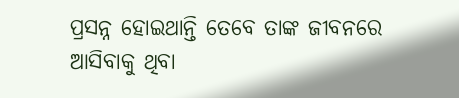ପ୍ରସନ୍ନ ହୋଇଥାନ୍ତି ତେବେ ତାଙ୍କ ଜୀବନରେ ଆସିବାକୁ ଥିବା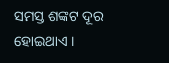ସମସ୍ତ ଶଙ୍କଟ ଦୂର ହୋଇଥାଏ ।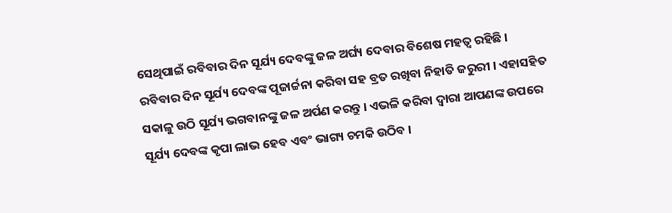ସେଥିପାଇଁ ରବିବାର ଦିନ ସୂର୍ଯ୍ୟ ଦେବଙ୍କୁ ଜଳ ଅର୍ଘ୍ୟ ଦେବାର ବିଶେଷ ମହତ୍ୱ ରହିଛି ।
ରବିବାର ଦିନ ସୂର୍ଯ୍ୟ ଦେବଙ୍କ ପୂଜାର୍ଚ୍ଚନା କରିବା ସହ ବ୍ରତ ରଖିବା ନିହାତି ଜରୁରୀ । ଏହାସହିତ ସକାଳୁ ଉଠି ସୂର୍ଯ୍ୟ ଭଗବାନଙ୍କୁ ଜଳ ଅର୍ପଣ କରନ୍ତୁ । ଏଭଳି କରିବା ଦ୍ୱାରା ଆପଣଙ୍କ ଉପରେ ସୂର୍ଯ୍ୟ ଦେବଙ୍କ କୃପା ଲାଭ ହେବ ଏବଂ ଭାଗ୍ୟ ଚମକି ଉଠିବ ।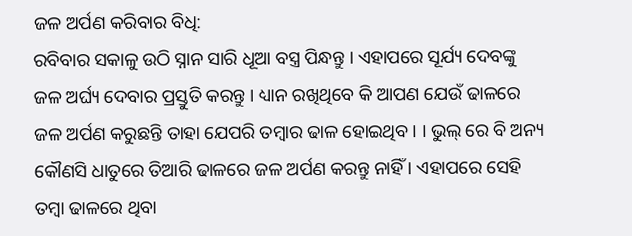ଜଳ ଅର୍ପଣ କରିବାର ବିଧି:
ରବିବାର ସକାଳୁ ଉଠି ସ୍ନାନ ସାରି ଧୂଆ ବସ୍ତ୍ର ପିନ୍ଧନ୍ତୁ । ଏହାପରେ ସୂର୍ଯ୍ୟ ଦେବଙ୍କୁ ଜଳ ଅର୍ଘ୍ୟ ଦେବାର ପ୍ରସ୍ତୁତି କରନ୍ତୁ । ଧ୍ୟାନ ରଖିଥିବେ କି ଆପଣ ଯେଉଁ ଢାଳରେ ଜଳ ଅର୍ପଣ କରୁଛନ୍ତି ତାହା ଯେପରି ତମ୍ବାର ଢାଳ ହୋଇଥିବ । । ଭୁଲ୍ ରେ ବି ଅନ୍ୟ କୌଣସି ଧାତୁରେ ତିଆରି ଢାଳରେ ଜଳ ଅର୍ପଣ କରନ୍ତୁ ନାହିଁ । ଏହାପରେ ସେହି ତମ୍ବା ଢାଳରେ ଥିବା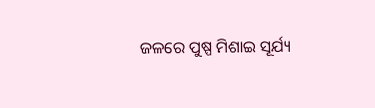ଜଳରେ ପୁଷ୍ପ ମିଶାଇ ସୂର୍ଯ୍ୟ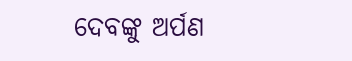ଦେବଙ୍କୁ ଅର୍ପଣ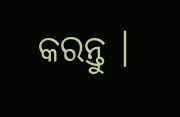କରନ୍ତୁ ।